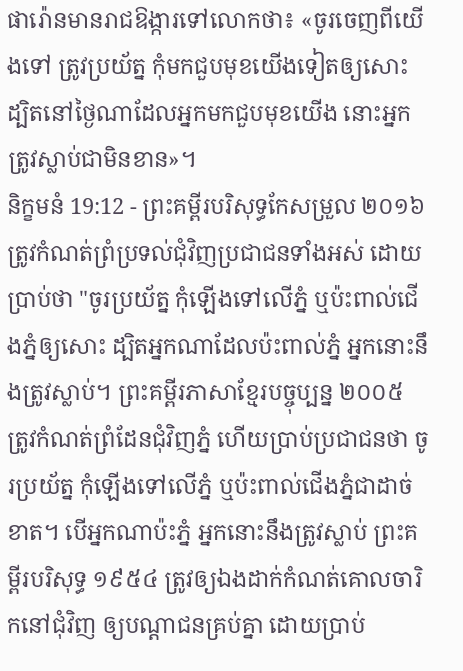ផារ៉ោនមានរាជឱង្ការទៅលោកថា៖ «ចូរចេញពីយើងទៅ ត្រូវប្រយ័ត្ន កុំមកជួបមុខយើងទៀតឲ្យសោះ ដ្បិតនៅថ្ងៃណាដែលអ្នកមកជួបមុខយើង នោះអ្នកត្រូវស្លាប់ជាមិនខាន»។
និក្ខមនំ 19:12 - ព្រះគម្ពីរបរិសុទ្ធកែសម្រួល ២០១៦ ត្រូវកំណត់ព្រំប្រទល់ជុំវិញប្រជាជនទាំងអស់ ដោយប្រាប់ថា "ចូរប្រយ័ត្ន កុំឡើងទៅលើភ្នំ ឬប៉ះពាល់ជើងភ្នំឲ្យសោះ ដ្បិតអ្នកណាដែលប៉ះពាល់ភ្នំ អ្នកនោះនឹងត្រូវស្លាប់។ ព្រះគម្ពីរភាសាខ្មែរបច្ចុប្បន្ន ២០០៥ ត្រូវកំណត់ព្រំដែនជុំវិញភ្នំ ហើយប្រាប់ប្រជាជនថា ចូរប្រយ័ត្ន កុំឡើងទៅលើភ្នំ ឬប៉ះពាល់ជើងភ្នំជាដាច់ខាត។ បើអ្នកណាប៉ះភ្នំ អ្នកនោះនឹងត្រូវស្លាប់ ព្រះគម្ពីរបរិសុទ្ធ ១៩៥៤ ត្រូវឲ្យឯងដាក់កំណត់គោលចារិកនៅជុំវិញ ឲ្យបណ្តាជនគ្រប់គ្នា ដោយប្រាប់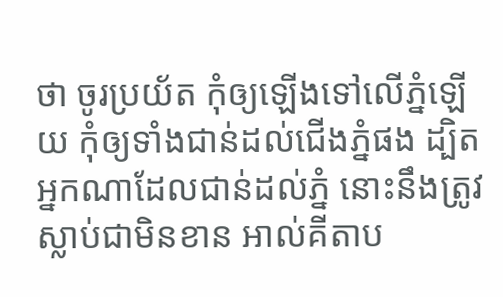ថា ចូរប្រយ័ត កុំឲ្យឡើងទៅលើភ្នំឡើយ កុំឲ្យទាំងជាន់ដល់ជើងភ្នំផង ដ្បិតអ្នកណាដែលជាន់ដល់ភ្នំ នោះនឹងត្រូវស្លាប់ជាមិនខាន អាល់គីតាប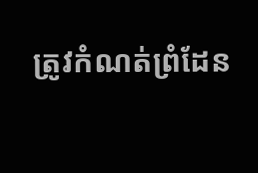ត្រូវកំណត់ព្រំដែន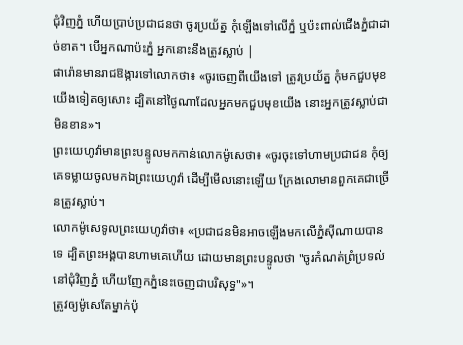ជុំវិញភ្នំ ហើយប្រាប់ប្រជាជនថា ចូរប្រយ័ត្ន កុំឡើងទៅលើភ្នំ ឬប៉ះពាល់ជើងភ្នំជាដាច់ខាត។ បើអ្នកណាប៉ះភ្នំ អ្នកនោះនឹងត្រូវស្លាប់ |
ផារ៉ោនមានរាជឱង្ការទៅលោកថា៖ «ចូរចេញពីយើងទៅ ត្រូវប្រយ័ត្ន កុំមកជួបមុខយើងទៀតឲ្យសោះ ដ្បិតនៅថ្ងៃណាដែលអ្នកមកជួបមុខយើង នោះអ្នកត្រូវស្លាប់ជាមិនខាន»។
ព្រះយេហូវ៉ាមានព្រះបន្ទូលមកកាន់លោកម៉ូសេថា៖ «ចូរចុះទៅហាមប្រជាជន កុំឲ្យគេទម្លាយចូលមកឯព្រះយេហូវ៉ា ដើម្បីមើលនោះឡើយ ក្រែងលោមានពួកគេជាច្រើនត្រូវស្លាប់។
លោកម៉ូសេទូលព្រះយេហូវ៉ាថា៖ «ប្រជាជនមិនអាចឡើងមកលើភ្នំស៊ីណាយបានទេ ដ្បិតព្រះអង្គបានហាមគេហើយ ដោយមានព្រះបន្ទូលថា "ចូរកំណត់ព្រំប្រទល់នៅជុំវិញភ្នំ ហើយញែកភ្នំនេះចេញជាបរិសុទ្ធ"»។
ត្រូវឲ្យម៉ូសេតែម្នាក់ប៉ុ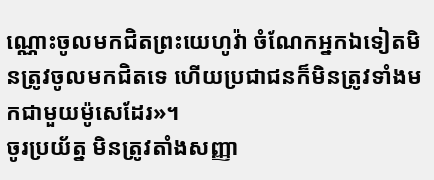ណ្ណោះចូលមកជិតព្រះយេហូវ៉ា ចំណែកអ្នកឯទៀតមិនត្រូវចូលមកជិតទេ ហើយប្រជាជនក៏មិនត្រូវទាំងមកជាមួយម៉ូសេដែរ»។
ចូរប្រយ័ត្ន មិនត្រូវតាំងសញ្ញា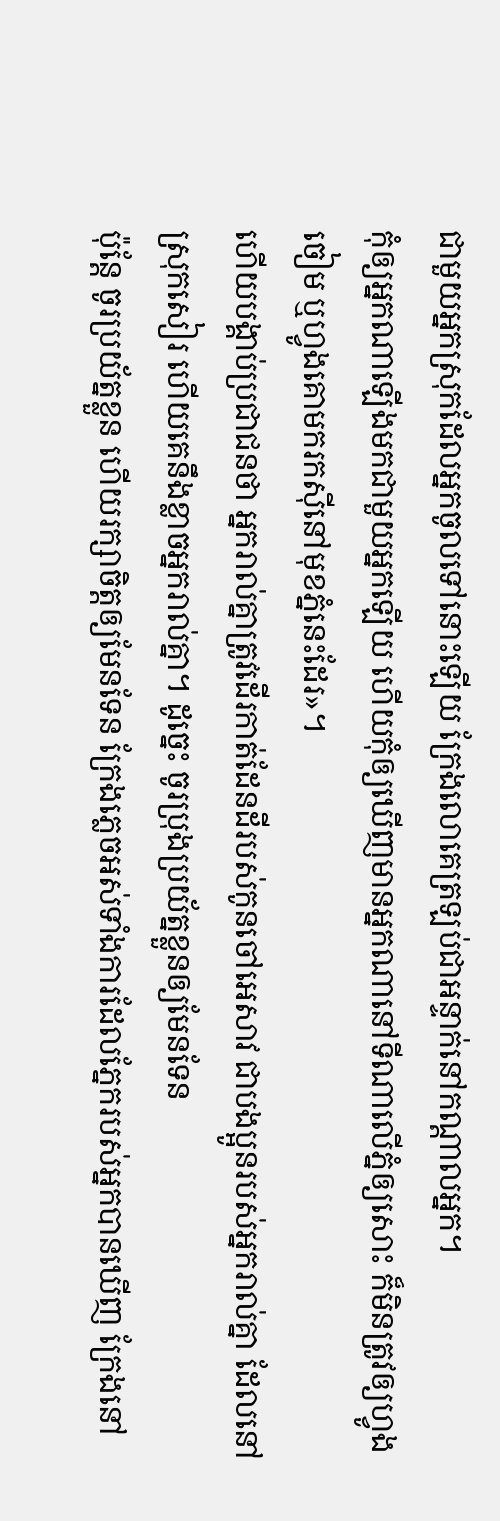ជាមួយអ្នកស្រុកដែលអ្នកចូលទៅនោះឡើយ ក្រែងលោគេត្រឡប់ជាអន្ទាក់នៅកណ្ដាលអ្នក។
កុំឲ្យអ្នកណាឡើងមកជាមួយអ្នកឡើយ ហើយកុំឲ្យឃើញមានអ្នកណានៅទីណាលើភ្នំឲ្យសោះ ក៏មិនត្រូវឲ្យហ្វូងចៀម ឬហ្វូងគោមករកស៊ីនៅមុខភ្នំនេះដែរ»។
ហើយបង្គាប់ប្រជាជនថា អ្នករាល់គ្នាត្រូវដើរកាត់ដែនដីរបស់កូនចៅអេសាវ ជាបងប្អូនរបស់អ្នករាល់គ្នា ដែលនៅស្រុកសៀរ ហើយគេនឹងខ្លាចអ្នករាល់គ្នា។ ដូច្នេះ ចូរប្រុងប្រយ័ត្នខ្លួនឲ្យមែនទែន
ប៉ុន្តែ ចូរប្រយ័ត្នខ្លួន ហើយរក្សាចិត្តឲ្យមែនទែន ក្រែងភ្លេចអស់ទាំងការដែលភ្នែករបស់អ្នកបានឃើញ ក្រែងនៅ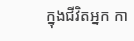ក្នុងជីវិតអ្នក កា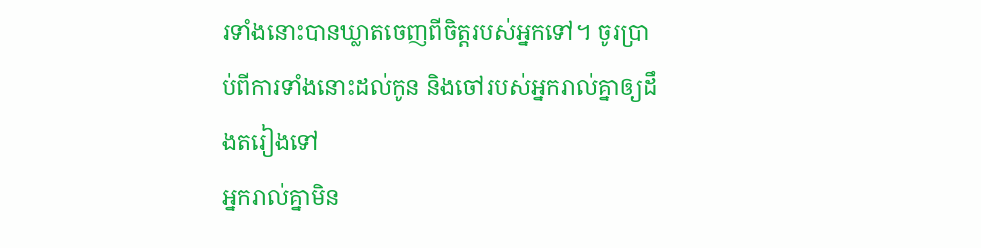រទាំងនោះបានឃ្លាតចេញពីចិត្តរបស់អ្នកទៅ។ ចូរប្រាប់ពីការទាំងនោះដល់កូន និងចៅរបស់អ្នករាល់គ្នាឲ្យដឹងតរៀងទៅ
អ្នករាល់គ្នាមិន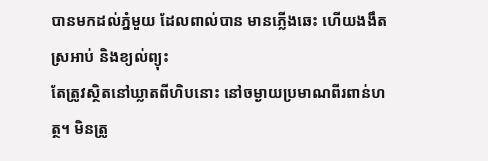បានមកដល់ភ្នំមួយ ដែលពាល់បាន មានភ្លើងឆេះ ហើយងងឹត ស្រអាប់ និងខ្យល់ព្យុះ
តែត្រូវស្ថិតនៅឃ្លាតពីហិបនោះ នៅចម្ងាយប្រមាណពីរពាន់ហត្ថ។ មិនត្រូ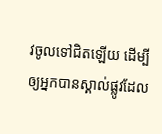វចូលទៅជិតឡើយ ដើម្បីឲ្យអ្នកបានស្គាល់ផ្លូវដែល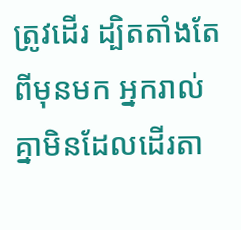ត្រូវដើរ ដ្បិតតាំងតែពីមុនមក អ្នករាល់គ្នាមិនដែលដើរតា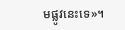មផ្លូវនេះទេ»។